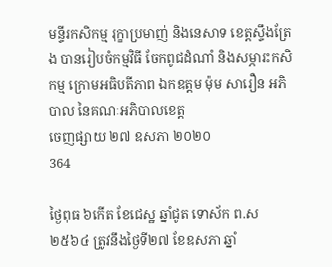មន្ទីរកសិកម្ម រុក្ខាប្រមាញ់ និងនេសាទ ខេត្តស្ទឹងត្រែង បានរៀបចំកម្មវិធី ចែកពូជដំណាំ និងសម្ភារះកសិកម្ម ក្រោមអធិបតីភាព ឯកឧត្ដម ម៉ុម សារឿន អភិបាល នៃគណៈអភិបាលខេត្ត
ចេញផ្សាយ ២៧ ឧសភា ២០២០
364

ថ្ងៃពុធ ៦កើត ខែជេស្ឋ ឆ្នាំជូត ទោស័ក ព.ស ២៥៦៤ ត្រូវនឹងថ្ងៃទី២៧ ខែឧសភា ឆ្នាំ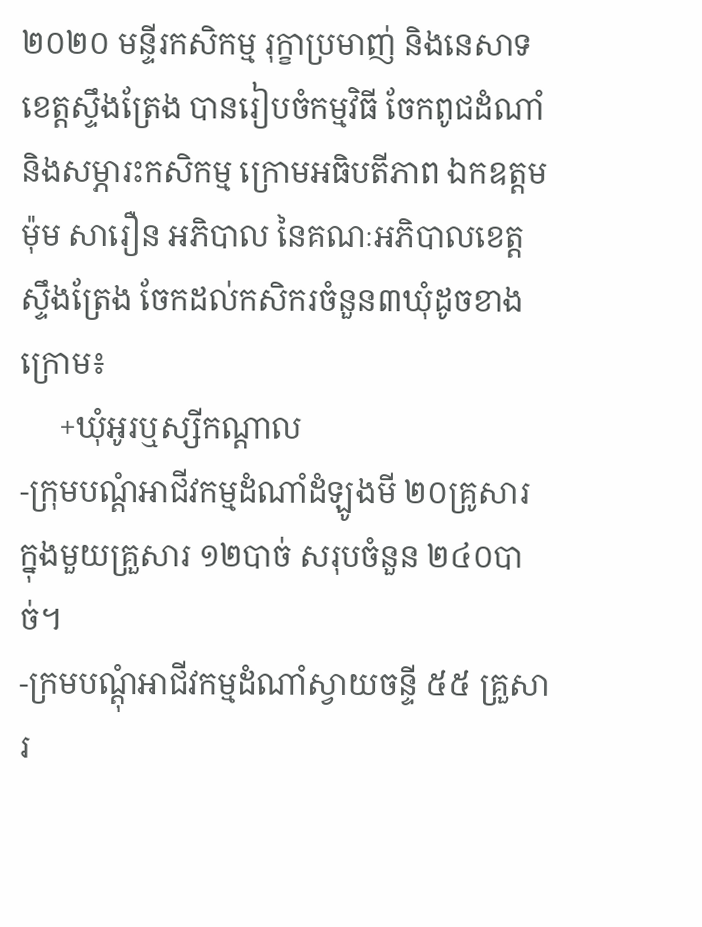២០២០ មន្ទីរកសិកម្ម រុក្ខាប្រមាញ់ និងនេសាទ ខេត្តស្ទឹងត្រែង បានរៀបចំកម្មវិធី ចែកពូជដំណាំ និងសម្ភារះកសិកម្ម ក្រោមអធិបតីភាព ឯកឧត្ដម ម៉ុម សារឿន អភិបាល នៃគណៈអភិបាលខេត្តស្ទឹងត្រែង ចែកដល់កសិករចំនួន៣ឃុំដូចខាងក្រោម៖
     +ឃុំអូរឬស្សីកណ្តាល
-ក្រុមបណ្តំអាជីវកម្មដំណាំដំឡូងមី ២០គ្រូសារ ក្នុងមួយគ្រួសារ ១២បាច់ សរុបចំនួន ២៤០បាច់។
-ក្រមបណ្តុំអាជីវកម្មដំណាំស្វាយចន្ទី ៥៥ គ្រួសារ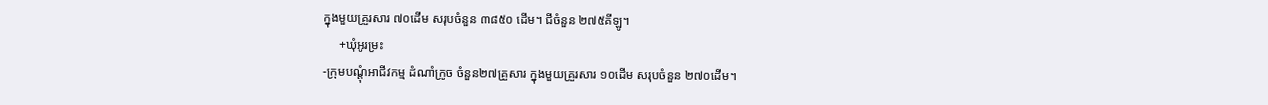ក្នុងមួយគ្រួរសារ ៧០ដើម សរុបចំនួន ៣៨៥០ ដើម។ ជីចំនួន ២៧៥គីឡូ។
     +ឃុំអូរម្រះ
-ក្រុមបណ្តុំអាជីវកម្ម ដំណាំក្រូច ចំនួន២៧គ្រួសារ ក្នុងមួយគ្រួរសារ ១០ដើម សរុបចំនួន ២៧០ដើម។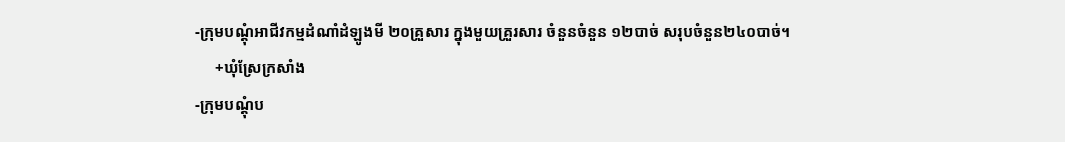-ក្រុមបណ្តុំអាជីវកម្មដំណាំដំឡូងមី ២០គ្រួសារ ក្នុងមួយគ្រួរសារ ចំនួនចំនួន ១២បាច់ សរុបចំនួន២៤០បាច់។
     +ឃុំស្រែក្រសាំង
-ក្រុមបណ្តុំប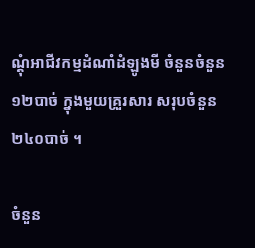ណ្តុំអាជីវកម្មដំណាំដំឡូងមី ចំនួនចំនួន១២បាច់ ក្នុងមួយគ្រួរសារ សរុបចំនួន ២៤០បាច់ ។

ចំនួន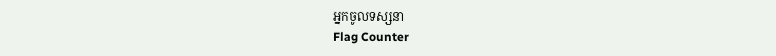អ្នកចូលទស្សនា
Flag Counter